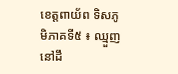ខេត្តពាយ័ព ទិសភូមិភាគទី៥ ៖ ឈ្មួញនៅដឹ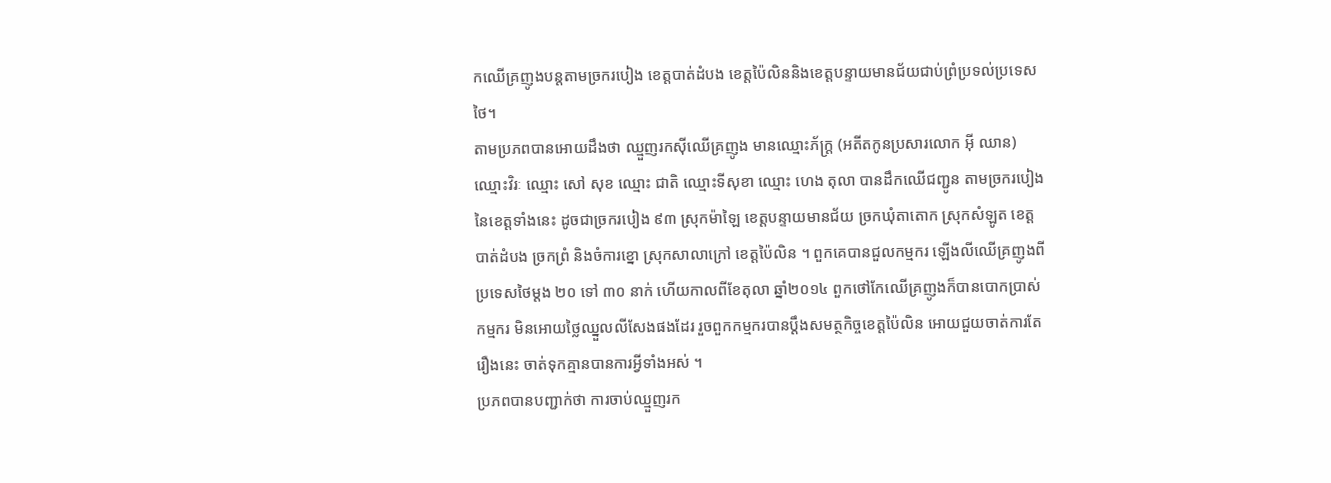កឈើគ្រញូងបន្តតាមច្រករបៀង ខេត្តបាត់ដំបង ខេត្តប៉ៃលិននិងខេត្តបន្ទាយមានជ័យជាប់ព្រំប្រទល់ប្រទេសថៃ។
តាមប្រភពបានអោយដឹងថា ឈ្មួញរកស៊ីឈើគ្រញូង មានឈ្មោះភ័ក្ត្រ (អតីតកូនប្រសារលោក អ៊ី ឈាន) ឈ្មោះវិរៈ ឈ្មោះ សៅ សុខ ឈ្មោះ ជាតិ ឈ្មោះទីសុខា ឈ្មោះ ហេង តុលា បានដឹកឈើជញ្ជូន តាមច្រករបៀង នៃខេត្តទាំងនេះ ដូចជាច្រករបៀង ៩៣ ស្រុកម៉ាឡៃ ខេត្តបន្ទាយមានជ័យ ច្រកឃុំតាតោក ស្រុកសំឡូត ខេត្តបាត់ដំបង ច្រកព្រំ និងចំការខ្នោ ស្រុកសាលាក្រៅ ខេត្តប៉ៃលិន ។ ពួកគេបានជួលកម្មករ ឡើងលីឈើគ្រញូងពីប្រទេសថៃម្តង ២០ ទៅ ៣០ នាក់ ហើយកាលពីខែតុលា ឆ្នាំ២០១៤ ពួកថៅកែឈើគ្រញូងក៏បានបោកប្រាស់កម្មករ មិនអោយថ្លៃឈ្នួលលីសែងផងដែរ រួចពួកកម្មករបានប្តឹងសមត្ថកិច្ចខេត្តប៉ៃលិន អោយជួយចាត់ការតែរឿងនេះ ចាត់ទុកគ្មានបានការអ្វីទាំងអស់ ។
ប្រភពបានបញ្ជាក់ថា ការចាប់ឈ្មួញរក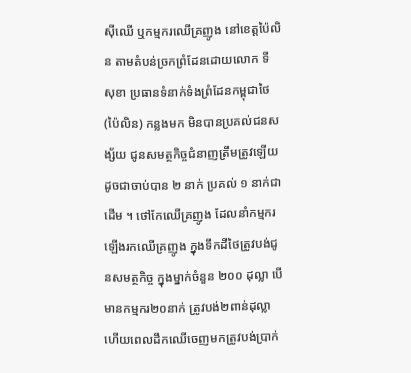ស៊ីឈើ ឬកម្មករឈើគ្រញូង នៅខេត្តប៉ៃលិន តាមតំបន់ច្រកព្រំដែនដោយលោក ទី សុខា ប្រធានទំនាក់ទំងព្រំដែនកម្ពុជាថៃ (ប៉ៃលិន) កន្លងមក មិនបានប្រគល់ជនសង្ស័យ ជូនសមត្ថកិច្ចជំនាញត្រឹមត្រូវឡើយ ដូចជាចាប់បាន ២ នាក់ ប្រគល់ ១ នាក់ជាដើម ។ ថៅកែឈើគ្រញូង ដែលនាំកម្មករឡើងរកឈើគ្រញូង ក្នុងទឹកដីថៃត្រូវបង់ជូនសមត្ថកិច្ច ក្នុងម្នាក់ចំនួន ២០០ ដុល្លា បើមានកម្មករ២០នាក់ ត្រូវបង់២ពាន់ដុល្លា ហើយពេលដឹកឈើចេញមកត្រូវបង់ប្រាក់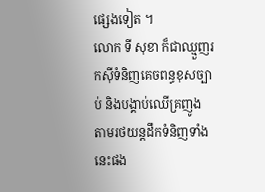ផ្សេងទៀត ។
លោក ទី សុខា ក៏ជាឈ្មួញរកស៊ីទំនិញគេចពន្ធខុសច្បាប់ និងបង្គាប់ឈើគ្រញូង តាមរថយន្តដឹកទំនិញទាំងនេះផង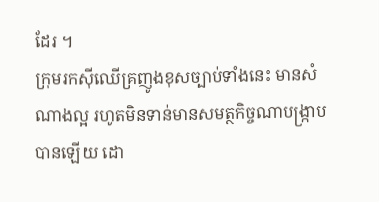ដែរ ។
ក្រុមរកស៊ីឈើគ្រញូងខុសច្បាប់ទាំងនេះ មានសំណាងល្អ រហូតមិនទាន់មានសមត្ថកិច្ចណាបង្ក្រាបបានឡើយ ដោ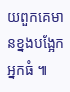យពួកគេមានខ្នងបង្អែកអ្នកធំ ៕